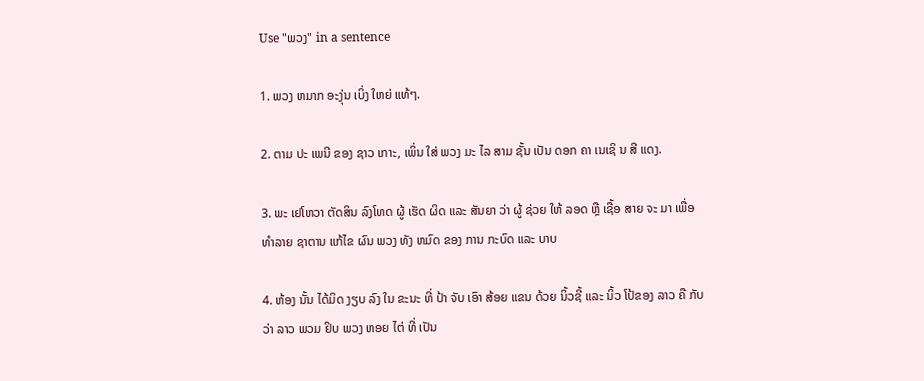Use "ພວງ" in a sentence

1. ພວງ ຫມາກ ອະງຸ່ນ ເບິ່ງ ໃຫຍ່ ແທ້ໆ.

2. ຕາມ ປະ ເພນີ ຂອງ ຊາວ ເກາະ, ເພິ່ນ ໃສ່ ພວງ ມະ ໄລ ສາມ ຊັ້ນ ເປັນ ດອກ ຄາ ເນເຊິ ນ ສີ ແດງ.

3. ພະ ເຢໂຫວາ ຕັດສິນ ລົງໂທດ ຜູ້ ເຮັດ ຜິດ ແລະ ສັນຍາ ວ່າ ຜູ້ ຊ່ວຍ ໃຫ້ ລອດ ຫຼື ເຊື້ອ ສາຍ ຈະ ມາ ເພື່ອ ທໍາລາຍ ຊາຕານ ແກ້ໄຂ ຜົນ ພວງ ທັງ ຫມົດ ຂອງ ການ ກະບົດ ແລະ ບາບ

4. ຫ້ອງ ນັ້ນ ໄດ້ມິດ ງຽບ ລົງ ໃນ ຂະນະ ທີ່ ປ້າ ຈັບ ເອົາ ສ້ອຍ ແຂນ ດ້ວຍ ນິ້ວຊີ້ ແລະ ນິ້ວ ໂປ້ຂອງ ລາວ ຄື ກັບ ວ່າ ລາວ ພວມ ຢິບ ພວງ ຫອຍ ໄຕ່ ທີ່ ເປັນ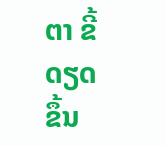ຕາ ຂີ້ດຽດ ຂຶ້ນ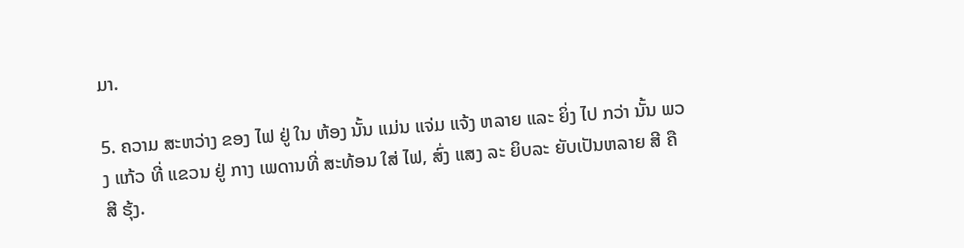ມາ.

5. ຄວາມ ສະຫວ່າງ ຂອງ ໄຟ ຢູ່ ໃນ ຫ້ອງ ນັ້ນ ແມ່ນ ແຈ່ມ ແຈ້ງ ຫລາຍ ແລະ ຍິ່ງ ໄປ ກວ່າ ນັ້ນ ພວງ ແກ້ວ ທີ່ ແຂວນ ຢູ່ ກາງ ເພດານທີ່ ສະທ້ອນ ໃສ່ ໄຟ, ສົ່ງ ແສງ ລະ ຍິບລະ ຍັບເປັນຫລາຍ ສີ ຄື ສີ ຮຸ້ງ.